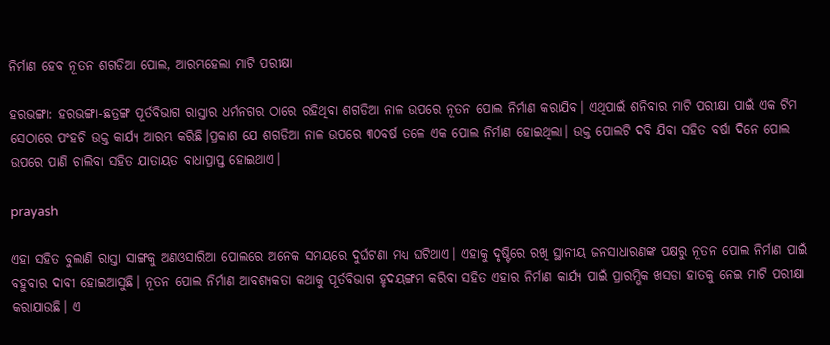ନିର୍ମାଣ ହେବ ନୂତନ ଶଗଡିଆ ପୋଲ, ଆରମ୍ଭହେଲା ମାଟି ପରୀକ୍ଷା

ହରଭଙ୍ଗା: ହରଭଙ୍ଗା-ଛତ୍ରଙ୍ଗ ପୂର୍ତବିଭାଗ ରାସ୍ତାର ଧର୍ମନଗର ଠାରେ ରହିଥିବା ଶଗଡିଆ ନାଳ ଉପରେ ନୂତନ ପୋଲ ନିର୍ମାଣ କରାଯିବ। ଏଥିପାଇଁ ଶନିବାର ମାଟି ପରୀକ୍ଷା ପାଇଁ ଏକ ଟିମ ସେଠାରେ ପଂହଚି ଉକ୍ତ କାର୍ଯ୍ୟ ଆରମ୍ଭ କରିଛି।ପ୍ରକାଶ ଯେ ଶଗଡିଆ ନାଳ ଉପରେ ୩୦ବର୍ଷ ତଳେ ଏକ ପୋଲ ନିର୍ମାଣ ହୋଇଥିଲା। ଉକ୍ତ ପୋଲଟି ଦବି ଯିବା ସହିତ ବର୍ଷା ଦିନେ ପୋଲ ଉପରେ ପାଣି ଚାଲିବା ସହିତ ଯାତାୟତ ବାଧାପ୍ରାପ୍ତ ହୋଇଥାଏ।

prayash

ଏହା ସହିତ ବୁଲାଣି ରାସ୍ତା ସାଙ୍ଗକୁ ଅଣଓସାରିଆ ପୋଲରେ ଅନେକ ସମୟରେ ଦୁର୍ଘଟଣା ମଧ୍ୟ ଘଟିଥାଏ। ଏହାକୁ ଦୃଷ୍ଟିରେ ରଖି ସ୍ଥାନୀୟ ଜନସାଧାରଣଙ୍କ ପକ୍ଷରୁ ନୂତନ ପୋଲ ନିର୍ମାଣ ପାଇଁ ବହୁବାର ଦାବୀ ହୋଇଆସୁଛି। ନୂତନ ପୋଲ ନିର୍ମାଣ ଆବଶ୍ୟକତା କଥାକୁ ପୂର୍ତବିଭାଗ ହୃଦୟଙ୍ଗମ କରିବା ସହିତ ଏହାର ନିର୍ମାଣ କାର୍ଯ୍ୟ ପାଇଁ ପ୍ରାରମ୍ଭିକ ଖସଡା ହାତକୁ ନେଇ ମାଟି ପରୀକ୍ଷା କରାଯାଉଛି। ଏ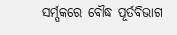ସର୍ମ୍ପକରେ ବୌଦ୍ଧ ପୂର୍ତବିଭାଗ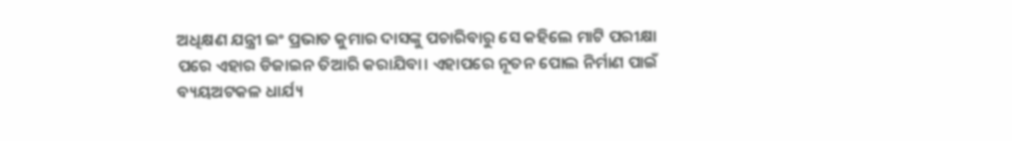ଅଧିକ୍ଷଣ ଯନ୍ତ୍ରୀ ଇଂ ପ୍ରଭାତ କୁମାର ଦାସଙ୍କୁ ପଚାରିବାରୁ ସେ କହିଲେ ମାଟି ପରୀକ୍ଷା ପରେ ଏହାର ଡିଜାଇନ ତିଆରି କରାଯିବା। ଏହାପରେ ନୂତନ ପୋଲ ନିର୍ମାଣ ପାଇଁ ବ୍ୟୟଅଟକଳ ଧାର୍ଯ୍ୟ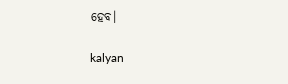ହେବ।

kalyan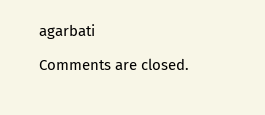agarbati

Comments are closed.